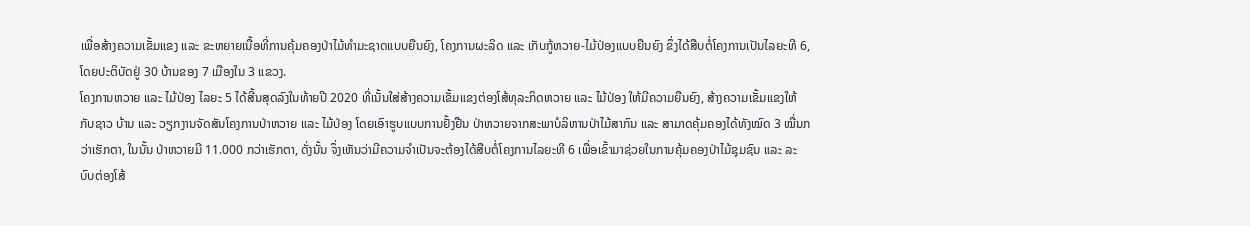ເພື່ອສ້າງຄວາມເຂັ້ມແຂງ ແລະ ຂະຫຍາຍເນື້ອທີ່ການຄຸ້ມຄອງປ່າໄມ້ທຳມະຊາດແບບຍືນຍົງ, ໂຄງການຜະລິດ ແລະ ເກັບກູ້ຫວາຍ-ໄມ້ປ່ອງແບບຍືນຍົງ ຂຶ່ງໄດ້ສືບຕໍ່ໂຄງການເປັນໄລຍະທີ 6, ໂດຍປະຕິບັດຢູ່ 30 ບ້ານຂອງ 7 ເມືອງໃນ 3 ແຂວງ.
ໂຄງການຫວາຍ ແລະ ໄມ້ປ່ອງ ໄລຍະ 5 ໄດ້ສີ້ນສຸດລົງໃນທ້າຍປີ 2020 ທີ່ເນັ້ນໃສ່ສ້າງຄວາມເຂັ້ມແຂງຕ່ອງໂສ້ທຸລະກິດຫວາຍ ແລະ ໄມ້ປ່ອງ ໃຫ້ມີຄວາມຍືນຍົງ, ສ້າງຄວາມເຂັ້ມແຂງໃຫ້ກັບຊາວ ບ້ານ ແລະ ວຽກງານຈັດສັນໂຄງການປ່າຫວາຍ ແລະ ໄມ້ປ່ອງ ໂດຍເອົາຮູບແບບການຢັ້ງຢືນ ປ່າຫວາຍຈາກສະພາບໍລິຫານປ່າໄມ້ສາກົນ ແລະ ສາມາດຄຸ້ມຄອງໄດ້ທັງໝົດ 3 ໝື່ນກວ່າເຮັກຕາ, ໃນນັ້ນ ປ່າຫວາຍມີ 11.000 ກວ່າເຮັກຕາ, ດັ່ງນັ້ນ ຈຶ່ງເຫັນວ່າມີຄວາມຈຳເປັນຈະຕ້ອງໄດ້ສືບຕໍ່ໂຄງການໄລຍະທີ 6 ເພື່ອເຂົ້າມາຊ່ວຍໃນການຄຸ້ມຄອງປ່າໄມ້ຊຸມຊົນ ແລະ ລະບົບຕ່ອງໂສ້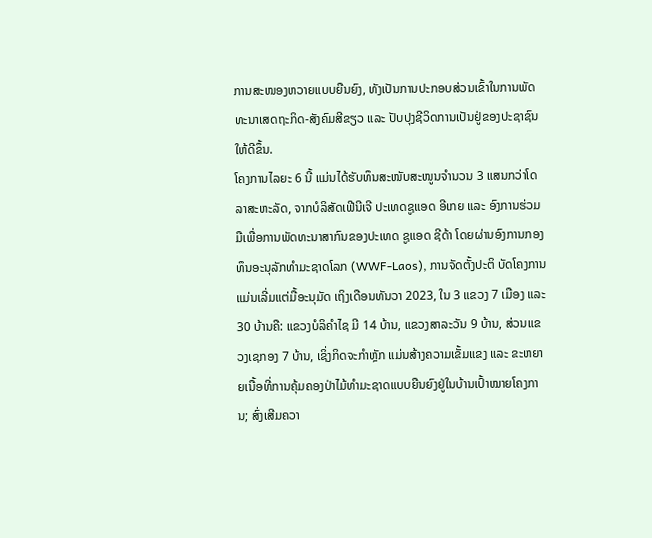ການສະໜອງຫວາຍແບບຍືນຍົງ, ທັງເປັນການປະກອບສ່ວນເຂົ້າໃນການພັດທະນາເສດຖະກິດ-ສັງຄົມສີຂຽວ ແລະ ປັບປຸງຊີວິດການເປັນຢູ່ຂອງປະຊາຊົນໃຫ້ດີຂຶ້ນ.
ໂຄງການໄລຍະ 6 ນີ້ ແມ່ນໄດ້ຮັບທຶນສະໜັບສະໜູນຈຳນວນ 3 ແສນກວ່າໂດລາສະຫະລັດ, ຈາກບໍລິສັດເຟີນີເຈີ ປະເທດຊູແອດ ອີເກຍ ແລະ ອົງການຮ່ວມມືເພື່ອການພັດທະນາສາກົນຂອງປະເທດ ຊູແອດ ຊີດ້າ ໂດຍຜ່ານອົງການກອງທຶນອະນຸລັກທຳມະຊາດໂລກ (WWF-Laos), ການຈັດຕັ້ງປະຕິ ບັດໂຄງການແມ່ນເລີ່ມແຕ່ມື້ອະນຸມັດ ເຖິງເດືອນທັນວາ 2023, ໃນ 3 ແຂວງ 7 ເມືອງ ແລະ 30 ບ້ານຄື: ແຂວງບໍລິຄຳໄຊ ມີ 14 ບ້ານ, ແຂວງສາລະວັນ 9 ບ້ານ, ສ່ວນແຂວງເຊກອງ 7 ບ້ານ, ເຊິ່ງກິດຈະກຳຫຼັກ ແມ່ນສ້າງຄວາມເຂັ້ມແຂງ ແລະ ຂະຫຍາຍເນື້ອທີ່ການຄຸ້ມຄອງປ່າໄມ້ທຳມະຊາດແບບຍືນຍົງຢູ່ໃນບ້ານເປົ້າໝາຍໂຄງການ; ສົ່ງເສີມຄວາ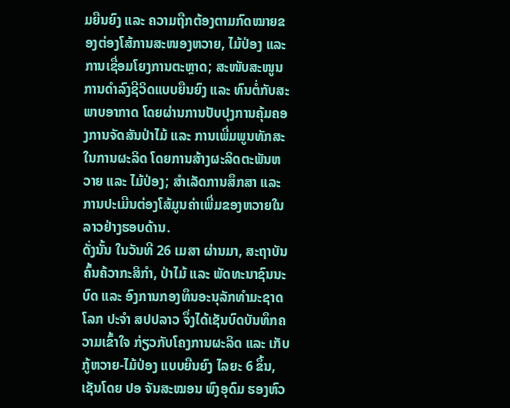ມຍືນຍົງ ແລະ ຄວາມຖືກຕ້ອງຕາມກົດໝາຍຂອງຕ່ອງໂສ້ການສະໜອງຫວາຍ, ໄມ້ປ່ອງ ແລະ ການເຊື່ອມໂຍງການຕະຫຼາດ; ສະໜັບສະໜູນການດຳລົງຊີວິດແບບຍືນຍົງ ແລະ ທົນຕໍ່ກັບສະພາບອາກາດ ໂດຍຜ່ານການປັບປຸງການຄຸ້ມຄອງການຈັດສັນປ່າໄມ້ ແລະ ການເພີ່ມພູນທັກສະໃນການຜະລິດ ໂດຍການສ້າງຜະລິດຕະພັນຫວາຍ ແລະ ໄມ້ປ່ອງ; ສຳເລັດການສຶກສາ ແລະ ການປະເມີນຕ່ອງໂສ້ມູນຄ່າເພີ່ມຂອງຫວາຍໃນລາວຢ່າງຮອບດ້ານ.
ດັ່ງນັ້ນ ໃນວັນທີ 26 ເມສາ ຜ່ານມາ, ສະຖາບັນຄົ້ນຄ້ວາກະສິກຳ, ປ່າໄມ້ ແລະ ພັດທະນາຊົນນະ ບົດ ແລະ ອົງການກອງທຶນອະນຸລັກທຳມະຊາດໂລກ ປະຈຳ ສປປລາວ ຈຶ່ງໄດ້ເຊັນບົດບັນທຶກຄວາມເຂົ້າໃຈ ກ່ຽວກັບໂຄງການຜະລິດ ແລະ ເກັບກູ້ຫວາຍ-ໄມ້ປ່ອງ ແບບຍືນຍົງ ໄລຍະ 6 ຂຶ້ນ, ເຊັນໂດຍ ປອ ຈັນສະໝອນ ພົງອຸດົມ ຮອງຫົວ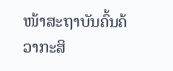ໜ້າສະຖາບັນຄົ້ນຄ້ວາກະສິ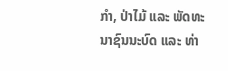ກຳ, ປ່າໄມ້ ແລະ ພັດທະນາຊົນນະບົດ ແລະ ທ່າ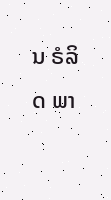ນ ຣໍລິດ ພາ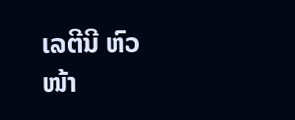ເລຕີນີ ຫົວໜ້າ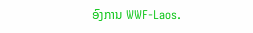ອົງການ WWF-Laos.